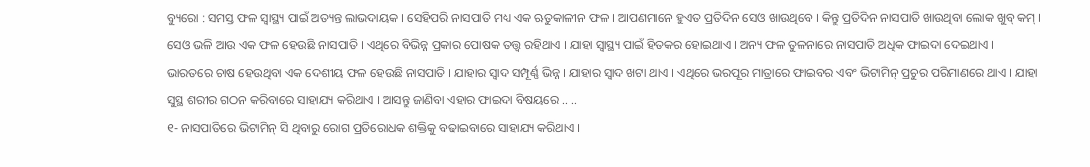ବ୍ୟୁରୋ : ସମସ୍ତ ଫଳ ସ୍ୱାସ୍ଥ୍ୟ ପାଇଁ ଅତ୍ୟନ୍ତ ଲାଭଦାୟକ । ସେହିପରି ନାସପାତି ମଧ୍ୟ ଏକ ଋତୁକାଳୀନ ଫଳ । ଆପଣମାନେ ହୁଏତ ପ୍ରତିଦିନ ସେଓ ଖାଉଥିବେ । କିନ୍ତୁ ପ୍ରତିଦିନ ନାସପାତି ଖାଉଥିବା ଲୋକ ଖୁବ୍ କମ୍ । ସେଓ ଭଳି ଆଉ ଏକ ଫଳ ହେଉଛି ନାସପାତି । ଏଥିରେ ବିଭିନ୍ନ ପ୍ରକାର ପୋଷକ ତତ୍ତ୍ୱ ରହିଥାଏ । ଯାହା ସ୍ବାସ୍ଥ୍ୟ ପାଇଁ ହିତକର ହୋଇଥାଏ । ଅନ୍ୟ ଫଳ ତୁଳନାରେ ନାସପାତି ଅଧିକ ଫାଇଦା ଦେଇଥାଏ ।
ଭାରତରେ ଚାଷ ହେଉଥିବା ଏକ ଦେଶୀୟ ଫଳ ହେଉଛି ନାସପାତି । ଯାହାର ସ୍ବାଦ ସମ୍ପୂର୍ଣ୍ଣ ଭିନ୍ନ । ଯାହାର ସ୍ବାଦ ଖଟା ଥାଏ । ଏଥିରେ ଭରପୂର ମାତ୍ରାରେ ଫାଇବର ଏବଂ ଭିଟାମିନ୍ ପ୍ରଚୁର ପରିମାଣରେ ଥାଏ । ଯାହା ସୁସ୍ଥ ଶରୀର ଗଠନ କରିବାରେ ସାହାଯ୍ୟ କରିଥାଏ । ଆସନ୍ତୁ ଜାଣିବା ଏହାର ଫାଇଦା ବିଷୟରେ .. ..
୧- ନାସପାତିରେ ଭିଟାମିନ୍ ସି ଥିବାରୁ ରୋଗ ପ୍ରତିରୋଧକ ଶକ୍ତିକୁ ବଢାଇବାରେ ସାହାଯ୍ୟ କରିଥାଏ ।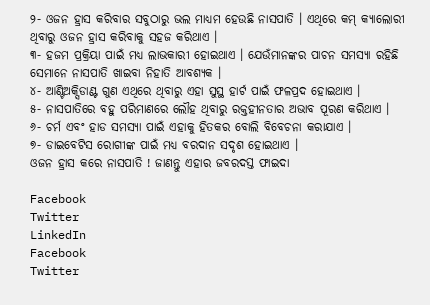୨- ଓଜନ ହ୍ରାସ କରିବାର ସବୁଠାରୁ ଭଲ ମାଧ୍ୟମ ହେଉଛି ନାସପାତି । ଏଥିରେ କମ୍ କ୍ୟାଲୋରୀ ଥିବାରୁ ଓଜନ ହ୍ରାସ କରିବାକୁ ସହଜ କରିଥାଏ ।
୩- ହଜମ ପ୍ରକ୍ରିୟା ପାଇଁ ମଧ୍ୟ ଲାଭକାରୀ ହୋଇଥାଏ । ଯେଉଁମାନଙ୍କର ପାଚନ ସମସ୍ୟା ରହିଛି ସେମାନେ ନାସପାତି ଖାଇବା ନିହାତି ଆବଶ୍ୟକ ।
୪- ଆଣ୍ଟିଅକ୍ସିଡାଣ୍ଟ ଗୁଣ ଏଥିରେ ଥିବାରୁ ଏହା ସୁସ୍ଥ ହାର୍ଟ ପାଇଁ ଫଳପ୍ରଦ ହୋଇଥାଏ ।
୫- ନାସପାତିରେ ବହୁ ପରିମାଣରେ ଲୌହ ଥିବାରୁ ରକ୍ତହୀନତାର ଅଭାବ ପୂରଣ କରିଥାଏ ।
୬- ଚର୍ମ ଏବଂ ହାଡ ସମସ୍ୟା ପାଇଁ ଏହାକୁ ହିତକର ବୋଲି ବିବେଚନା କରାଯାଏ ।
୭- ଡାଇବେଟିସ ରୋଗୀଙ୍କ ପାଇଁ ମଧ୍ୟ ବରଦାନ ସଦୃଶ ହୋଇଥାଏ ।
ଓଜନ ହ୍ରାସ କରେ ନାସପାତି ! ଜାଣନ୍ତୁ ଏହାର ଜବରଦସ୍ତ ଫାଇଦା

Facebook
Twitter
LinkedIn
Facebook
Twitter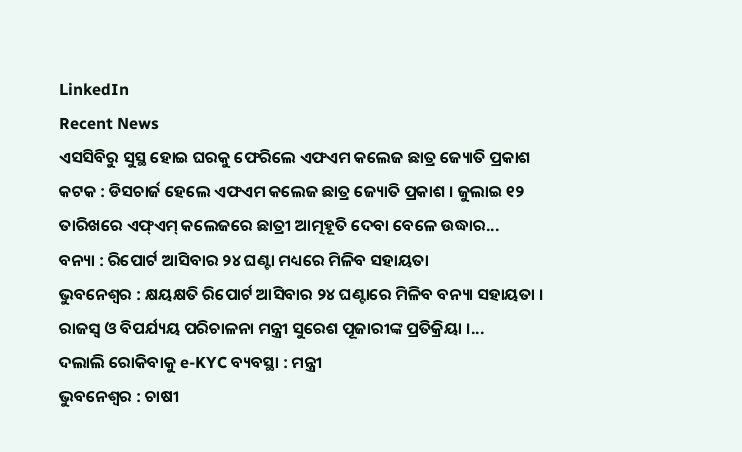LinkedIn
Recent News
ଏସସିବିରୁ ସୁସ୍ଥ ହୋଇ ଘରକୁ ଫେରିଲେ ଏଫଏମ କଲେଜ ଛାତ୍ର ଜ୍ୟୋତି ପ୍ରକାଶ
କଟକ : ଡିସଚାର୍ଜ ହେଲେ ଏଫଏମ କଲେଜ ଛାତ୍ର ଜ୍ୟୋତି ପ୍ରକାଶ । ଜୁଲାଇ ୧୨ ତାରିଖରେ ଏଫ୍ଏମ୍ କଲେଜରେ ଛାତ୍ରୀ ଆତ୍ମହୂତି ଦେବା ବେଳେ ଉଦ୍ଧାର...
ବନ୍ୟା : ରିପୋର୍ଟ ଆସିବାର ୨୪ ଘଣ୍ଟା ମଧ୍ୟରେ ମିଳିବ ସହାୟତା
ଭୁବନେଶ୍ୱର : କ୍ଷୟକ୍ଷତି ରିପୋର୍ଟ ଆସିବାର ୨୪ ଘଣ୍ଟାରେ ମିଳିବ ବନ୍ୟା ସହାୟତା । ରାଜସ୍ୱ ଓ ବିପର୍ଯ୍ୟୟ ପରିଚାଳନା ମନ୍ତ୍ରୀ ସୁରେଶ ପୂଜାରୀଙ୍କ ପ୍ରତିକ୍ରିୟା ।...
ଦଲାଲି ରୋକିବାକୁ e-KYC ବ୍ୟବସ୍ଥା : ମନ୍ତ୍ରୀ
ଭୁବନେଶ୍ୱର : ଚାଷୀ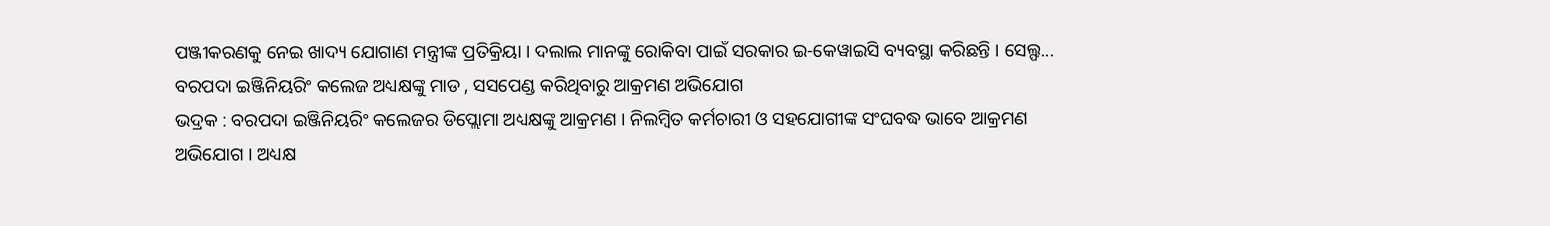ପଞ୍ଜୀକରଣକୁ ନେଇ ଖାଦ୍ୟ ଯୋଗାଣ ମନ୍ତ୍ରୀଙ୍କ ପ୍ରତିକ୍ରିୟା । ଦଲାଲ ମାନଙ୍କୁ ରୋକିବା ପାଇଁ ସରକାର ଇ-କେୱାଇସି ବ୍ୟବସ୍ଥା କରିଛନ୍ତି । ସେଲ୍ଫ...
ବରପଦା ଇଞ୍ଜିନିୟରିଂ କଲେଜ ଅଧ୍ୟକ୍ଷଙ୍କୁ ମାଡ , ସସପେଣ୍ଡ କରିଥିବାରୁ ଆକ୍ରମଣ ଅଭିଯୋଗ
ଭଦ୍ରକ : ବରପଦା ଇଞ୍ଜିନିୟରିଂ କଲେଜର ଡିପ୍ଲୋମା ଅଧ୍ୟକ୍ଷଙ୍କୁ ଆକ୍ରମଣ । ନିଲମ୍ବିତ କର୍ମଚାରୀ ଓ ସହଯୋଗୀଙ୍କ ସଂଘବଦ୍ଧ ଭାବେ ଆକ୍ରମଣ ଅଭିଯୋଗ । ଅଧ୍ୟକ୍ଷ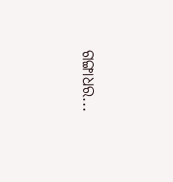ଗଙ୍ଗାଧର...